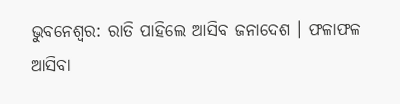ଭୁବନେଶ୍ବର: ରାତି ପାହିଲେ ଆସିବ ଜନାଦେଶ । ଫଳାଫଳ ଆସିବା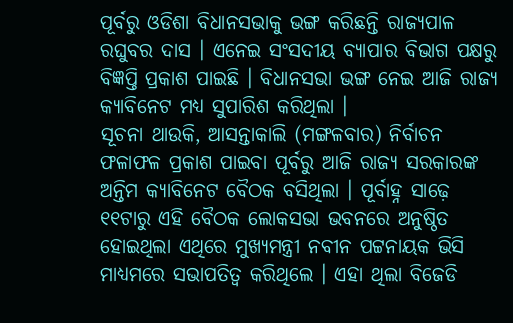ପୂର୍ବରୁ ଓଡିଶା ବିଧାନସଭାକୁ ଭଙ୍ଗ କରିଛନ୍ତି ରାଜ୍ୟପାଳ ରଘୁବର ଦାସ । ଏନେଇ ସଂସଦୀୟ ବ୍ୟାପାର ବିଭାଗ ପକ୍ଷରୁ ବିଜ୍ଞପ୍ତି ପ୍ରକାଶ ପାଇଛି । ବିଧାନସଭା ଭଙ୍ଗ ନେଇ ଆଜି ରାଜ୍ୟ କ୍ୟାବିନେଟ ମଧ୍ୟ ସୁପାରିଶ କରିଥିଲା ।
ସୂଚନା ଥାଉକି, ଆସନ୍ତାକାଲି (ମଙ୍ଗଳବାର) ନିର୍ବାଚନ ଫଳାଫଳ ପ୍ରକାଶ ପାଇବା ପୂର୍ବରୁ ଆଜି ରାଜ୍ୟ ସରକାରଙ୍କ ଅନ୍ତିମ କ୍ୟାବିନେଟ ବୈଠକ ବସିଥିଲା । ପୂର୍ବାହ୍ନ ସାଢ଼େ ୧୧ଟାରୁ ଏହି ବୈଠକ ଲୋକସଭା ଭବନରେ ଅନୁଷ୍ଠିତ ହୋଇଥିଲା ଏଥିରେ ମୁଖ୍ୟମନ୍ତ୍ରୀ ନବୀନ ପଟ୍ଟନାୟକ ଭିସି ମାଧ୍ୟମରେ ସଭାପତିତ୍ବ କରିଥିଲେ । ଏହା ଥିଲା ବିଜେଡି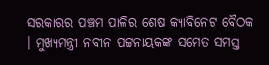ସରକାରର ପଞ୍ଚମ ପାଳିର ଶେଷ କ୍ୟାବିନେଟ ବୈଠକ । ମୁଖ୍ୟମନ୍ତ୍ରୀ ନବୀନ ପଟ୍ଟନାୟକଙ୍କ ସମେତ ସମସ୍ତ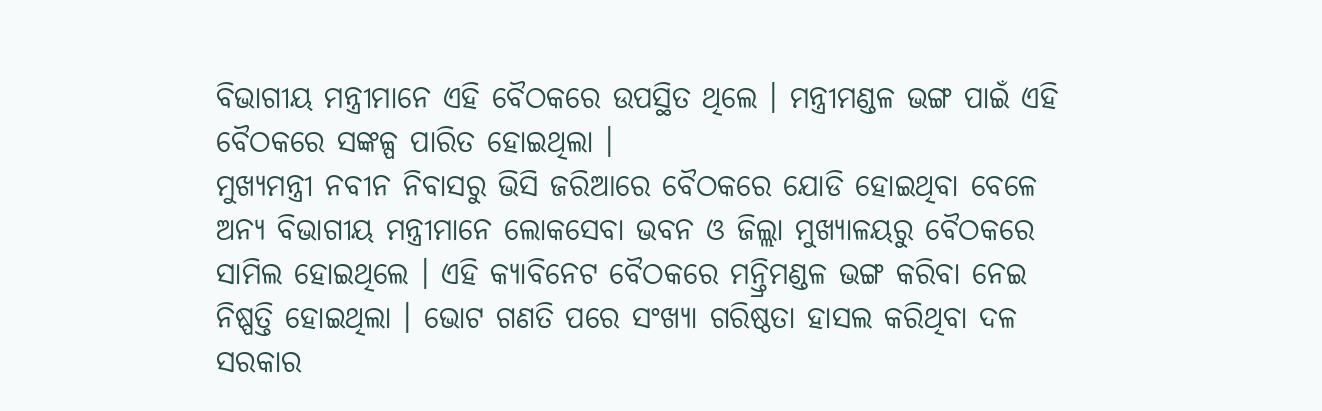ବିଭାଗୀୟ ମନ୍ତ୍ରୀମାନେ ଏହି ବୈଠକରେ ଉପସ୍ଥିତ ଥିଲେ । ମନ୍ତ୍ରୀମଣ୍ଡଳ ଭଙ୍ଗ ପାଇଁ ଏହି ବୈଠକରେ ସଙ୍କଳ୍ପ ପାରିତ ହୋଇଥିଲା ।
ମୁଖ୍ୟମନ୍ତ୍ରୀ ନବୀନ ନିବାସରୁ ଭିସି ଜରିଆରେ ବୈଠକରେ ଯୋଡି ହୋଇଥିବା ବେଳେ ଅନ୍ୟ ବିଭାଗୀୟ ମନ୍ତ୍ରୀମାନେ ଲୋକସେବା ଭବନ ଓ ଜିଲ୍ଲା ମୁଖ୍ୟାଳୟରୁ ବୈଠକରେ ସାମିଲ ହୋଇଥିଲେ । ଏହି କ୍ୟାବିନେଟ ବୈଠକରେ ମନ୍ତ୍ରିମଣ୍ଡଳ ଭଙ୍ଗ କରିବା ନେଇ ନିଷ୍ପତ୍ତି ହୋଇଥିଲା । ଭୋଟ ଗଣତି ପରେ ସଂଖ୍ୟା ଗରିଷ୍ଠତା ହାସଲ କରିଥିବା ଦଳ ସରକାର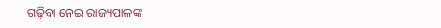ଗଢ଼ିବା ନେଇ ରାଜ୍ୟପାଳଙ୍କ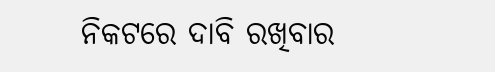ନିକଟରେ ଦାବି ରଖିବାର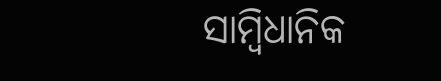ସାମ୍ବିଧାନିକ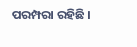ପରମ୍ପରା ରହିଛି ।